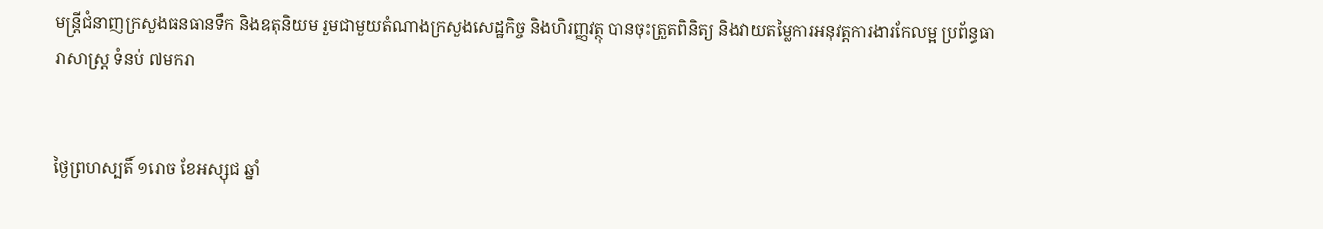មន្ត្រីជំនាញក្រសួងធនធានទឹក និងឧតុនិយម រួមជាមួយតំណាងក្រសួងសេដ្ឋកិច្ច និងហិរញ្ញវត្ថុ បានចុះត្រួតពិនិត្យ និងវាយតម្លៃការអនុវត្តការងារកែលម្អ ប្រព័ន្ធធារាសាស្ត្រ ទំនប់ ៧មករា


ថ្ងៃព្រហស្បតិ៍ ១រោច ខែអស្សុជ ឆ្នាំ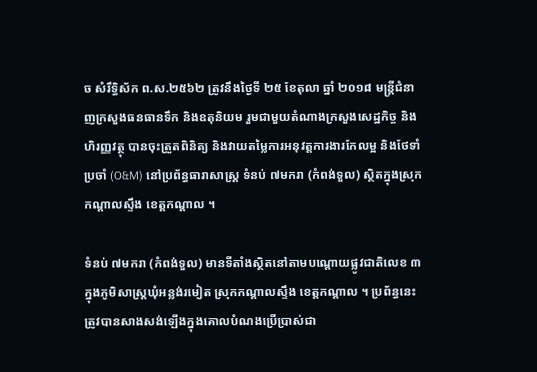ច សំរឹទ្ធិស័ក ព.ស.២៥៦២ ត្រូវនឹងថ្ងៃទី ២៥ ខែតុលា ឆ្នាំ ២០១៨ មន្ត្រីជំនាញក្រសួងធនធានទឹក និងឧតុនិយម រួមជាមួយតំណាងក្រសួងសេដ្ឋកិច្ច និងហិរញ្ញវត្ថុ បានចុះត្រួតពិនិត្យ និងវាយតម្លៃការអនុវត្តការងារកែលម្អ និងថែទាំប្រចាំ (O&M) នៅប្រព័ន្ធធារាសាស្ត្រ ទំនប់ ៧មករា (កំពង់ទួល) ស្ថិតក្នុងស្រុកកណ្តាលស្ទឹង ខេត្តកណ្តាល ។

ទំនប់ ៧មករា (កំពង់ទួល) មានទីតាំងស្ថិតនៅតាមបណ្តោយផ្លូវជាតិលេខ ៣ ក្នុងភូមិសាស្ត្រឃុំអន្លង់រមៀត ស្រុកកណ្តាលស្ទឹង ខេត្តកណ្តាល ។ ប្រព័ន្ធនេះ ត្រូវបានសាងសង់ឡើងក្នុងគោលបំណងប្រើប្រាស់ជា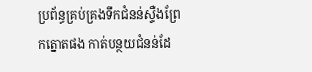ប្រព័ន្ធគ្រប់គ្រងទឹកជំនន់ស្ទឺងព្រែកត្នោតផង កាត់បន្ថយជំនន់ដែ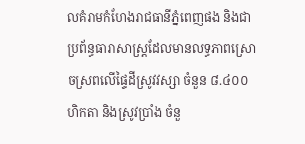លគំរាមកំហែងរាជធានីភ្នំពេញផង និងជាប្រព័ន្ធធារាសាស្ត្រដែលមានលទ្ធភាពស្រោចស្រពលើផ្ទៃដីស្រូវវស្សា ចំនួន ៨.៤០០ ហិកតា និងស្រូវប្រាំង ចំនួ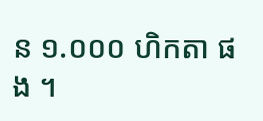ន ១.០០០ ហិកតា ផង ។